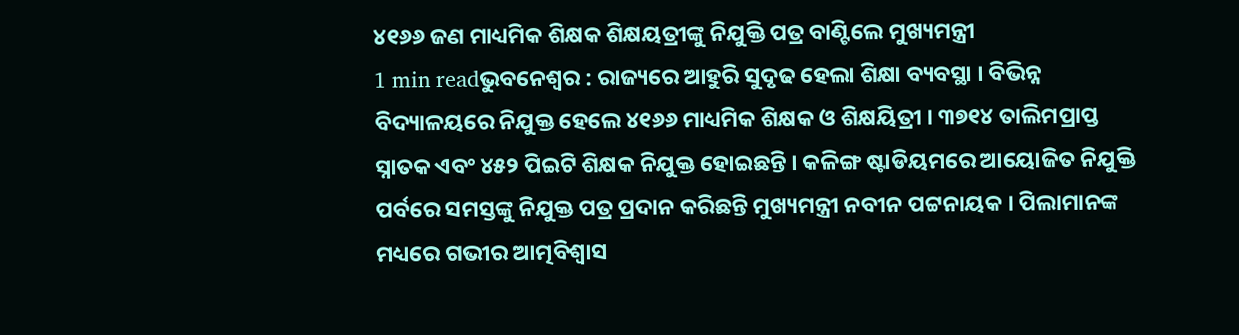୪୧୬୬ ଜଣ ମାଧ୍ୟମିକ ଶିକ୍ଷକ ଶିକ୍ଷୟତ୍ରୀଙ୍କୁ ନିଯୁକ୍ତି ପତ୍ର ବାଣ୍ଟିଲେ ମୁଖ୍ୟମନ୍ତ୍ରୀ
1 min readଭୁବନେଶ୍ୱର : ରାଜ୍ୟରେ ଆହୁରି ସୁଦୃଢ ହେଲା ଶିକ୍ଷା ବ୍ୟବସ୍ଥା । ବିଭିନ୍ନ ବିଦ୍ୟାଳୟରେ ନିଯୁକ୍ତ ହେଲେ ୪୧୬୬ ମାଧ୍ୟମିକ ଶିକ୍ଷକ ଓ ଶିକ୍ଷୟିତ୍ରୀ । ୩୭୧୪ ତାଲିମପ୍ରାପ୍ତ ସ୍ନାତକ ଏବଂ ୪୫୨ ପିଇଟି ଶିକ୍ଷକ ନିଯୁକ୍ତ ହୋଇଛନ୍ତି । କଳିଙ୍ଗ ଷ୍ଟାଡିୟମରେ ଆୟୋଜିତ ନିଯୁକ୍ତି ପର୍ବରେ ସମସ୍ତଙ୍କୁ ନିଯୁକ୍ତ ପତ୍ର ପ୍ରଦାନ କରିଛନ୍ତି ମୁଖ୍ୟମନ୍ତ୍ରୀ ନବୀନ ପଟ୍ଟନାୟକ । ପିଲାମାନଙ୍କ ମଧ୍ୟରେ ଗଭୀର ଆତ୍ମବିଶ୍ବାସ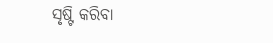ସୃଷ୍ଟି କରିବା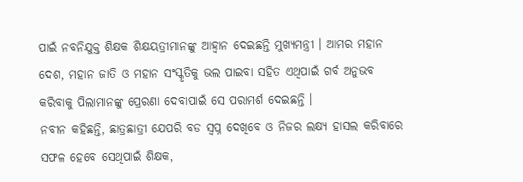ପାଇଁ ନବନିଯୁକ୍ତ ଶିକ୍ଷକ ଶିକ୍ଷୟତ୍ରୀମାନଙ୍କୁ ଆହ୍ବାନ ଦେଇଛନ୍ତି ମୁଖ୍ୟମନ୍ତ୍ରୀ । ଆମର ମହାନ ଦେଶ, ମହାନ ଜାତି ଓ ମହାନ ସଂସ୍କୃତିକୁ ଭଲ ପାଇବା ସହିତ ଏଥିପାଇଁ ଗର୍ବ ଅନୁଭବ କରିବାକୁ ପିଲାମାନଙ୍କୁ ପ୍ରେରଣା ଦେବାପାଇଁ ସେ ପରାମର୍ଶ ଦେଇଛନ୍ତି ।
ନବୀନ କହିଛନ୍ତି, ଛାତ୍ରଛାତ୍ରୀ ଯେପରି ବଡ ସ୍ୱପ୍ନ ଦେଖିବେ ଓ ନିଜର ଲକ୍ଷ୍ୟ ହାସଲ କରିବାରେ ସଫଳ ହେବେ ସେଥିପାଇଁ ଶିକ୍ଷକ,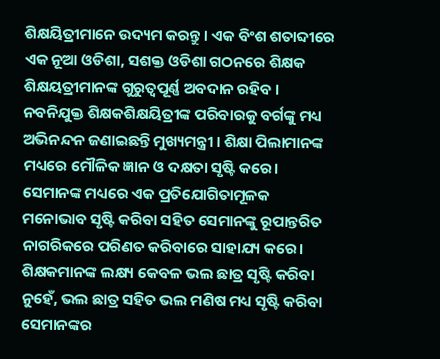ଶିକ୍ଷୟିତ୍ରୀମାନେ ଉଦ୍ୟମ କରନ୍ତୁ । ଏକ ବିଂଶ ଶତାବ୍ଦୀରେ ଏକ ନୂଆ ଓଡିଶା, ସଶକ୍ତ ଓଡିଶା ଗଠନରେ ଶିକ୍ଷକ ଶିକ୍ଷୟତ୍ରୀମାନଙ୍କ ଗୁରୁତ୍ୱପୂର୍ଣ୍ଣ ଅବଦାନ ରହିବ । ନବନିଯୁକ୍ତ ଶିକ୍ଷକଶିକ୍ଷୟିତ୍ରୀଙ୍କ ପରିବାରକୁ ବର୍ଗଙ୍କୁ ମଧ୍ୟ ଅଭିନନ୍ଦନ ଜଣାଇଛନ୍ତି ମୁଖ୍ୟମନ୍ତ୍ରୀ । ଶିକ୍ଷା ପିଲାମାନଙ୍କ ମଧ୍ୟରେ ମୌଳିକ ଜ୍ଞାନ ଓ ଦକ୍ଷତା ସୃଷ୍ଟି କରେ। ସେମାନଙ୍କ ମଧ୍ୟରେ ଏକ ପ୍ରତିଯୋଗିତାମୂଳକ ମନୋଭାବ ସୃଷ୍ଟି କରିବା ସହିତ ସେମାନଙ୍କୁ ରୂପାନ୍ତରିତ ନାଗରିକରେ ପରିଣତ କରିବାରେ ସାହାଯ୍ୟ କରେ। ଶିକ୍ଷକମାନଙ୍କ ଲକ୍ଷ୍ୟ କେବଳ ଭଲ ଛାତ୍ର ସୃଷ୍ଟି କରିବା ନୁହେଁ, ଭଲ ଛାତ୍ର ସହିତ ଭଲ ମଣିଷ ମଧ୍ୟ ସୃଷ୍ଟି କରିବା ସେମାନଙ୍କର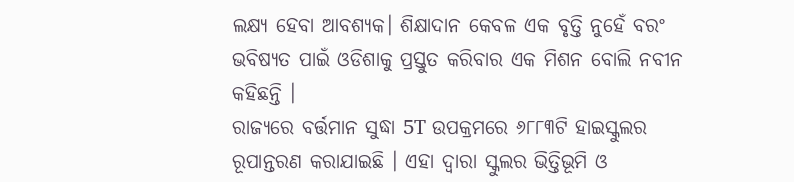ଲକ୍ଷ୍ୟ ହେବା ଆବଶ୍ୟକ। ଶିକ୍ଷାଦାନ କେବଳ ଏକ ବୃତ୍ତି ନୁହେଁ ବରଂ ଭବିଷ୍ୟତ ପାଇଁ ଓଡିଶାକୁ ପ୍ରସ୍ତୁତ କରିବାର ଏକ ମିଶନ ବୋଲି ନବୀନ କହିଛନ୍ତି ।
ରାଜ୍ୟରେ ବର୍ତ୍ତମାନ ସୁଦ୍ଧା 5T ଉପକ୍ରମରେ ୬୮୮୩ଟି ହାଇସ୍କୁଲର ରୂପାନ୍ତରଣ କରାଯାଇଛି । ଏହା ଦ୍ୱାରା ସ୍କୁଲର ଭିତ୍ତିଭୂମି ଓ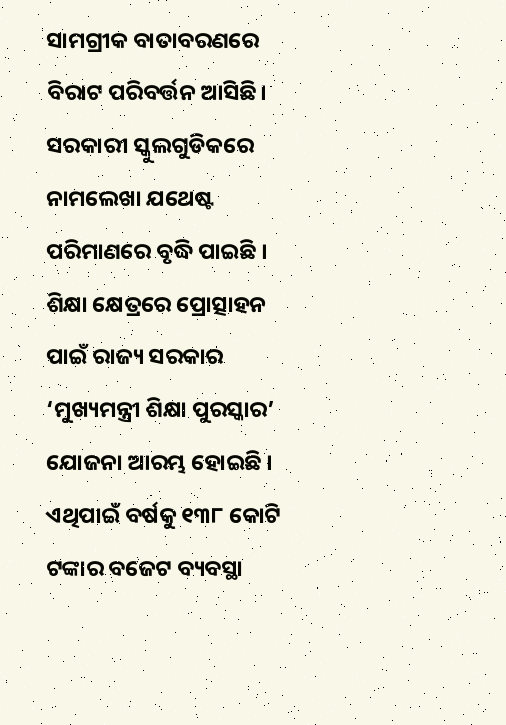ସାମଗ୍ରୀକ ବାତାବରଣରେ ବିରାଟ ପରିବର୍ତ୍ତନ ଆସିଛି। ସରକାରୀ ସ୍କୁଲଗୁଡିକରେ ନାମଲେଖା ଯଥେଷ୍ଟ ପରିମାଣରେ ବୃଦ୍ଧି ପାଇଛି । ଶିକ୍ଷା କ୍ଷେତ୍ରରେ ପ୍ରୋତ୍ସାହନ ପାଇଁ ରାଜ୍ୟ ସରକାର ‘ମୁଖ୍ୟମନ୍ତ୍ରୀ ଶିକ୍ଷା ପୁରସ୍କାର’ ଯୋଜନା ଆରମ୍ଭ ହୋଇଛି । ଏଥିପାଇଁ ବର୍ଷକୁ ୧୩୮ କୋଟି ଟଙ୍କାର ବଜେଟ ବ୍ୟବସ୍ଥା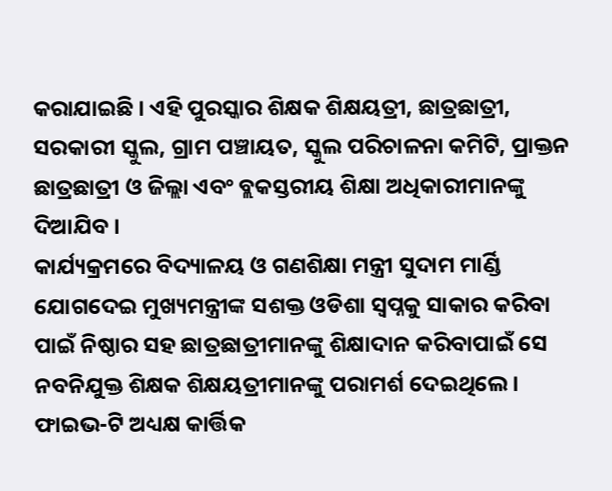କରାଯାଇଛି । ଏହି ପୁରସ୍କାର ଶିକ୍ଷକ ଶିକ୍ଷୟତ୍ରୀ, ଛାତ୍ରଛାତ୍ରୀ, ସରକାରୀ ସ୍କୁଲ, ଗ୍ରାମ ପଞ୍ଚାୟତ, ସ୍କୁଲ ପରିଚାଳନା କମିଟି, ପ୍ରାକ୍ତନ ଛାତ୍ରଛାତ୍ରୀ ଓ ଜିଲ୍ଲା ଏବଂ ବ୍ଲକସ୍ତରୀୟ ଶିକ୍ଷା ଅଧିକାରୀମାନଙ୍କୁ ଦିଆଯିବ ।
କାର୍ଯ୍ୟକ୍ରମରେ ବିଦ୍ୟାଳୟ ଓ ଗଣଶିକ୍ଷା ମନ୍ତ୍ରୀ ସୁଦାମ ମାର୍ଣ୍ଡି ଯୋଗଦେଇ ମୁଖ୍ୟମନ୍ତ୍ରୀଙ୍କ ସଶକ୍ତ ଓଡିଶା ସ୍ୱପ୍ନକୁ ସାକାର କରିବା ପାଇଁ ନିଷ୍ଠାର ସହ ଛାତ୍ରଛାତ୍ରୀମାନଙ୍କୁ ଶିକ୍ଷାଦାନ କରିବାପାଇଁ ସେ ନବନିଯୁକ୍ତ ଶିକ୍ଷକ ଶିକ୍ଷୟତ୍ରୀମାନଙ୍କୁ ପରାମର୍ଶ ଦେଇଥିଲେ। ଫାଇଭ-ଟି ଅଧ୍ୟକ୍ଷ କାର୍ତ୍ତିକ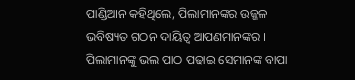ପାଣ୍ଡିଆନ କହିଥିଲେ, ପିଲାମାନଙ୍କର ଉଜ୍ଜଳ ଭବିଷ୍ୟତ ଗଠନ ଦାୟିତ୍ୱ ଆପଣମାନଙ୍କର । ପିଲାମାନଙ୍କୁ ଭଲ ପାଠ ପଢାଇ ସେମାନଙ୍କ ବାପା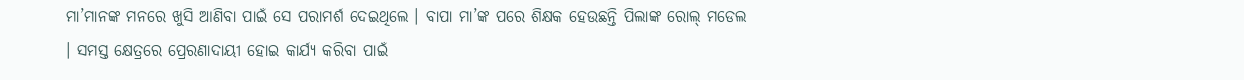ମା’ମାନଙ୍କ ମନରେ ଖୁସି ଆଣିବା ପାଇଁ ସେ ପରାମର୍ଶ ଦେଇଥିଲେ । ବାପା ମା’ଙ୍କ ପରେ ଶିକ୍ଷକ ହେଉଛନ୍ତି ପିଲାଙ୍କ ରୋଲ୍ ମଡେଲ । ସମସ୍ତ କ୍ଷେତ୍ରରେ ପ୍ରେରଣାଦାୟୀ ହୋଇ କାର୍ଯ୍ୟ କରିବା ପାଇଁ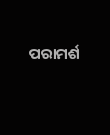ପରାମର୍ଶ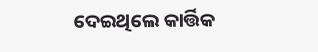ଦେଇଥିଲେ କାର୍ତ୍ତିକ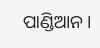ପାଣ୍ଡିଆନ ।